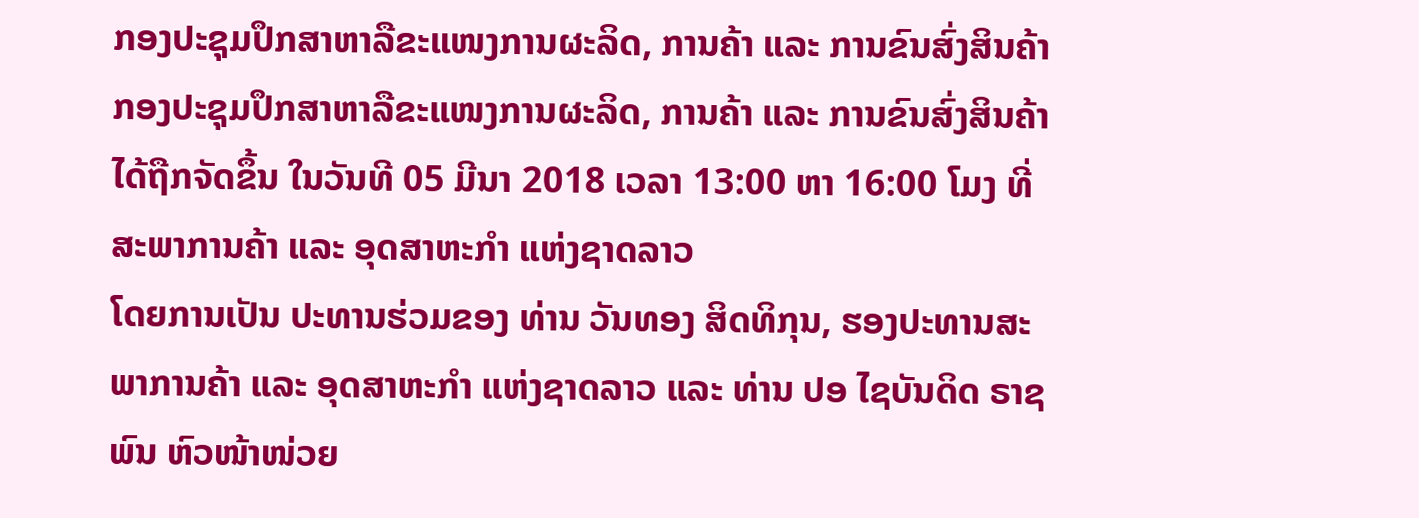ກອງປະຊຸມປຶກສາຫາລືຂະແໜງການຜະລິດ, ການຄ້າ ແລະ ການຂົນສົ່ງສິນຄ້າ
ກອງປະຊຸມປຶກສາຫາລືຂະແໜງການຜະລິດ, ການຄ້າ ແລະ ການຂົນສົ່ງສິນຄ້າ ໄດ້ຖືກຈັດຂຶ້ນ ໃນວັນທີ 05 ມີນາ 2018 ເວລາ 13:00 ຫາ 16:00 ໂມງ ທີ່ ສະພາການຄ້າ ແລະ ອຸດສາຫະກໍາ ແຫ່ງຊາດລາວ
ໂດຍການເປັນ ປະທານຮ່ວມຂອງ ທ່ານ ວັນທອງ ສິດທິກຸນ, ຮອງປະທານສະພາການຄ້າ ແລະ ອຸດສາຫະກໍາ ແຫ່ງຊາດລາວ ແລະ ທ່ານ ປອ ໄຊບັນດິດ ຣາຊພົນ ຫົວໜ້າໜ່ວຍ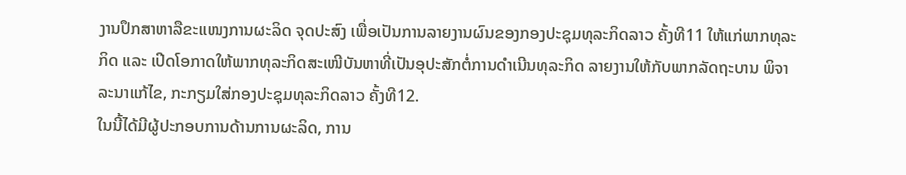ງານປຶກສາຫາລືຂະແໜງການຜະລິດ ຈຸດປະສົງ ເພື່ອເປັນການລາຍງານຜົນຂອງກອງປະຊຸມທຸລະກິດລາວ ຄັ້ງທີ11 ໃຫ້ແກ່ພາກທຸລະກິດ ແລະ ເປີດໂອກາດໃຫ້ພາກທຸລະກິດສະເໜີບັນຫາທີ່ເປັນອຸປະສັກຕໍ່ການດໍາເນີນທຸລະກິດ ລາຍງານໃຫ້ກັບພາກລັດຖະບານ ພິຈາລະນາແກ້ໄຂ, ກະກຽມໃສ່ກອງປະຊຸມທຸລະກິດລາວ ຄັ້ງທີ12.
ໃນນີ້ໄດ້ມີຜູ້ປະກອບການດ້ານການຜະລິດ, ການ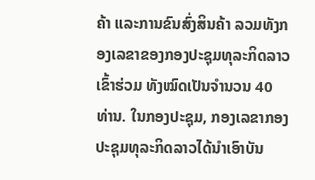ຄ້າ ແລະການຂົນສົ່ງສິນຄ້າ ລວມທັງກອງເລຂາຂອງກອງປະຊຸມທຸລະກິດລາວ ເຂົ້າຮ່ວມ ທັງໝົດເປັນຈໍານວນ 40 ທ່ານ. ໃນກອງປະຊຸມ, ກອງເລຂາກອງປະຊຸມທຸລະກິດລາວໄດ້ນໍາເອົາບັນ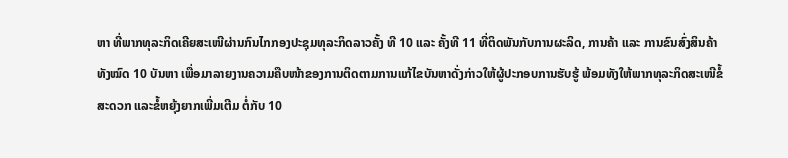ຫາ ທີ່ພາກທຸລະກິດເຄີຍສະເໜີຜ່ານກົນໄກກອງປະຊຸມທຸລະກິດລາວຄັ້ງ ທີ 10 ແລະ ຄັ້ງທີ 11 ທີ່ຕິດພັນກັບການຜະລິດ, ການຄ້າ ແລະ ການຂົນສົ່ງສິນຄ້າ ທັງໝົດ 10 ບັນຫາ ເພື່ອມາລາຍງານຄວາມຄືບໜ້າຂອງການຕິດຕາມການແກ້ໄຂບັນຫາດັ່ງກ່າວໃຫ້ຜູ້ປະກອບການຮັບຮູ້ ພ້ອມທັງໃຫ້ພາກທຸລະກິດສະເໜີຂໍ້ສະດວກ ແລະຂໍ້ຫຍຸ້ງຍາກເພີ່ມເຕີມ ຕໍ່ກັບ 10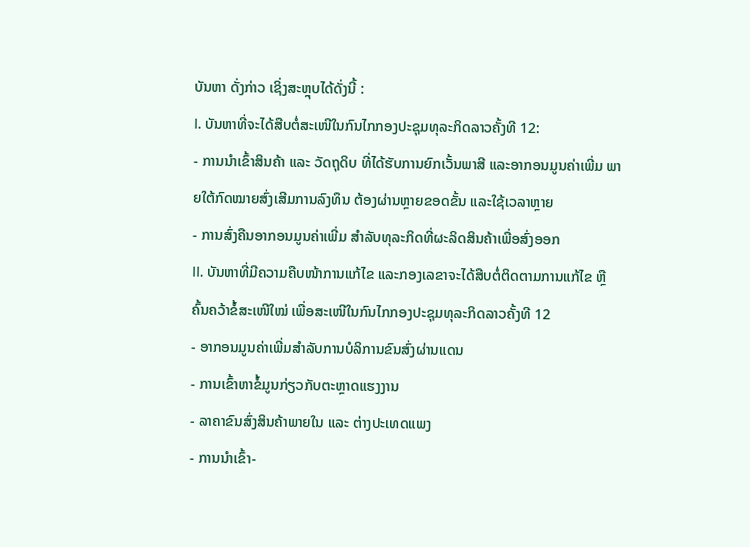ບັນຫາ ດັ່ງກ່າວ ເຊິ່ງສະຫຼຸບໄດ້ດັ່ງນີ້ :
I. ບັນຫາທີ່ຈະໄດ້ສືບຕໍ່ສະເໜີໃນກົນໄກກອງປະຊຸມທຸລະກິດລາວຄັ້ງທີ 12:
- ການນໍາເຂົ້າສິນຄ້າ ແລະ ວັດຖຸດິບ ທີ່ໄດ້ຮັບການຍົກເວັ້ນພາສີ ແລະອາກອນມູນຄ່າເພີ່ມ ພາຍໃຕ້ກົດໝາຍສົ່ງເສີມການລົງທຶນ ຕ້ອງຜ່ານຫຼາຍຂອດຂັ້ນ ແລະໃຊ້ເວລາຫຼາຍ
- ການສົ່ງຄືນອາກອນມູນຄ່າເພີ່ມ ສໍາລັບທຸລະກິດທີ່ຜະລິດສິນຄ້າເພື່ອສົ່ງອອກ
II. ບັນຫາທີ່ມີຄວາມຄືບໜ້າການແກ້ໄຂ ແລະກອງເລຂາຈະໄດ້ສືບຕໍ່ຕິດຕາມການແກ້ໄຂ ຫຼື ຄົ້ນຄວ້າຂໍ້ສະເໜີໃໝ່ ເພື່ອສະເໜີໃນກົນໄກກອງປະຊຸມທຸລະກິດລາວຄັ້ງທີ 12
- ອາກອນມູນຄ່າເພີ່ມສໍາລັບການບໍລິການຂົນສົ່ງຜ່ານແດນ
- ການເຂົ້າຫາຂໍ້ມູນກ່ຽວກັບຕະຫຼາດແຮງງານ
- ລາຄາຂົນສົ່ງສິນຄ້າພາຍໃນ ແລະ ຕ່າງປະເທດແພງ
- ການນໍາເຂົ້າ-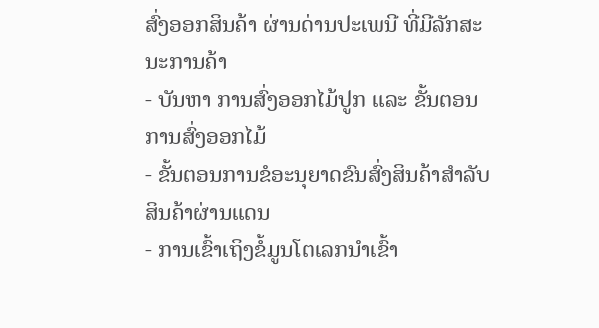ສົ່ງອອກສິນຄ້າ ຜ່ານດ່ານປະເພນີ ທີ່ມີລັກສະນະການຄ້າ
- ບັນຫາ ການສົ່ງອອກໄມ້ປູກ ແລະ ຂັ້ນຕອນການສົ່ງອອກໄມ້
- ຂັ້ນຕອນການຂໍອະນຸຍາດຂົນສົ່ງສິນຄ້າສໍາລັບສິນຄ້າຜ່ານແດນ
- ການເຂົ້າເຖິງຂໍ້ມູນໂຕເລກນໍາເຂົ້າ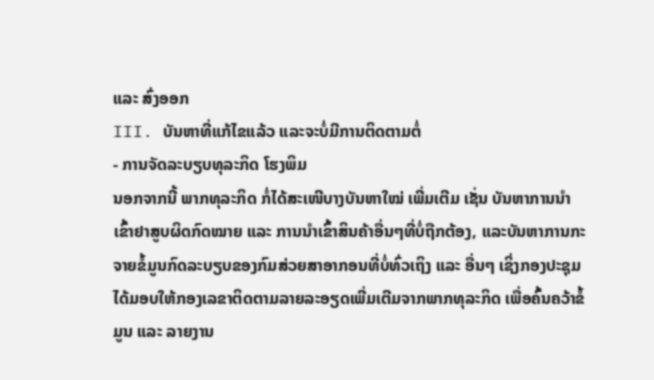ແລະ ສົ່ງອອກ
III. ບັນຫາທີ່ແກ້ໄຂແລ້ວ ແລະຈະບໍ່ມີການຕິດຕາມຕໍ່
- ການຈັດລະບຽບທຸລະກິດ ໂຮງພິມ
ນອກຈາກນີ້ ພາກທຸລະກິດ ກໍ່ໄດ້ສະເໜີບາງບັນຫາໃໝ່ ເພີ່ມເຕີມ ເຊັ່ນ ບັນຫາການນໍາເຂົ້າຢາສູບຜິດກົດໝາຍ ແລະ ການນໍາເຂົ້າສິນຄ້າອື່ນໆທີ່ບໍ່ຖືກຕ້ອງ, ແລະບັນຫາການກະຈາຍຂໍ້ມູນກົດລະບຽບຂອງກົມສ່ວຍສາອາກອນທີ່ບໍ່ທົ່ວເຖິງ ແລະ ອື່ນໆ ເຊິ່ງກອງປະຊຸມ ໄດ້ມອບໃຫ້ກອງເລຂາຕິດຕາມລາຍລະອຽດເພີ່ມເຕີມຈາກພາກທຸລະກິດ ເພື່ອຄົ້ນຄວ້າຂໍ້ມູນ ແລະ ລາຍງານ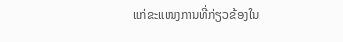ແກ່ຂະແໜງການທີ່ກ່ຽວຂ້ອງໃນ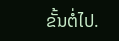ຂັ້ນຕໍ່ໄປ.